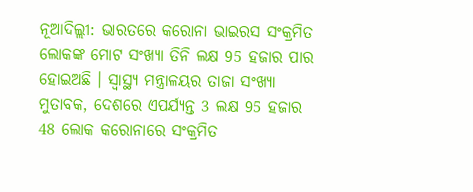ନୂଆଦିଲ୍ଲୀ: ଭାରତରେ କରୋନା ଭାଇରସ ସଂକ୍ରମିତ ଲୋକଙ୍କ ମୋଟ ସଂଖ୍ୟା ତିନି ଲକ୍ଷ 95 ହଜାର ପାର ହୋଇଅଛି । ସ୍ୱାସ୍ଥ୍ୟ ମନ୍ତ୍ରାଳୟର ତାଜା ସଂଖ୍ୟା ମୁତାବକ, ଦେଶରେ ଏପର୍ଯ୍ୟନ୍ତ 3 ଲକ୍ଷ 95 ହଜାର 48 ଲୋକ କରୋନାରେ ସଂକ୍ରମିତ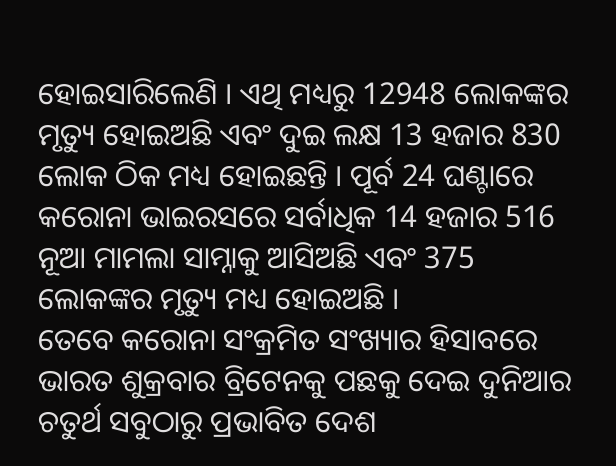ହୋଇସାରିଲେଣି । ଏଥି ମଧ୍ୟରୁ 12948 ଲୋକଙ୍କର ମୃତ୍ୟୁ ହୋଇଅଛି ଏବଂ ଦୁଇ ଲକ୍ଷ 13 ହଜାର 830 ଲୋକ ଠିକ ମଧ୍ୟ ହୋଇଛନ୍ତି । ପୂର୍ବ 24 ଘଣ୍ଟାରେ କରୋନା ଭାଇରସରେ ସର୍ବାଧିକ 14 ହଜାର 516 ନୂଆ ମାମଲା ସାମ୍ନାକୁ ଆସିଅଛି ଏବଂ 375 ଲୋକଙ୍କର ମୃତ୍ୟୁ ମଧ୍ୟ ହୋଇଅଛି ।
ତେବେ କରୋନା ସଂକ୍ରମିତ ସଂଖ୍ୟାର ହିସାବରେ ଭାରତ ଶୁକ୍ରବାର ବ୍ରିଟେନକୁ ପଛକୁ ଦେଇ ଦୁନିଆର ଚତୁର୍ଥ ସବୁଠାରୁ ପ୍ରଭାବିତ ଦେଶ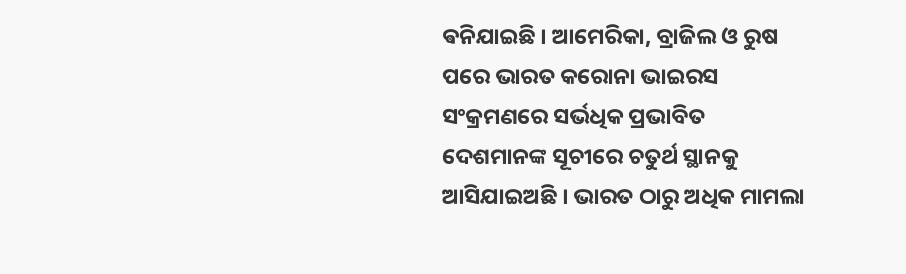ଵନିଯାଇଛି । ଆମେରିକା, ବ୍ରାଜିଲ ଓ ରୁଷ ପରେ ଭାରତ କରୋନା ଭାଇରସ ସଂକ୍ରମଣରେ ସର୍ଭଧିକ ପ୍ରଭାବିତ ଦେଶମାନଙ୍କ ସୂଚୀରେ ଚତୁର୍ଥ ସ୍ଥାନକୁ ଆସିଯାଇଅଛି । ଭାରତ ଠାରୁ ଅଧିକ ମାମଲା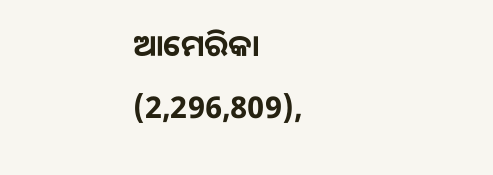ଆମେରିକା (2,296,809),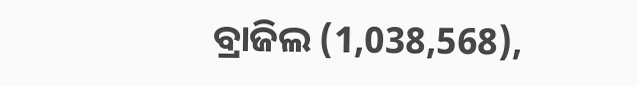ବ୍ରାଜିଲ (1,038,568),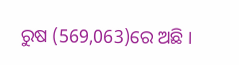ରୁଷ (569,063)ରେ ଅଛି ।